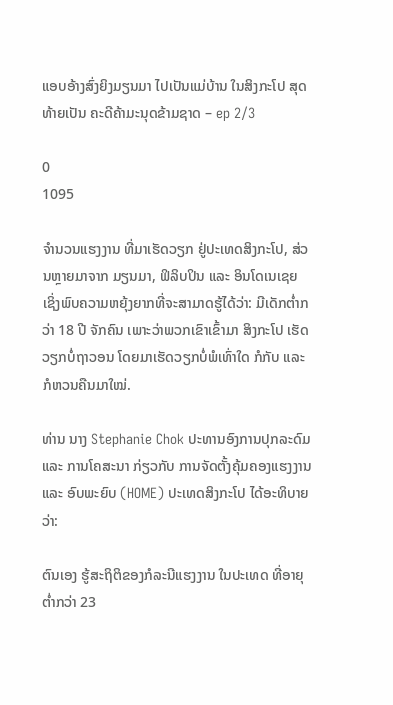ແອບອ້າງສົ່ງຍິງມຽນມາ ໄປເປັນແມ່ບ້ານ ໃນສິງກະໂປ ສຸດທ້າຍເປັນ ຄະດີຄ້າມະນຸດຂ້າມຊາດ – ep 2/3

0
1095

ຈຳນວນແຮງງານ ທີ່ມາເຮັດວຽກ ຢູ່ປະເທດສິງກະໂປ, ສ່ວນຫຼາຍມາຈາກ ມຽນມາ, ຟິລິບປິນ ແລະ ອິນໂດເນເຊຍ ເຊິ່ງພົບຄວາມຫຍຸ້ງຍາກທີ່ຈະສາມາດຮູ້ໄດ້ວ່າ: ມີເດັກຕໍ່າກວ່າ 18 ປີ ຈັກຄົນ ເພາະວ່າພວກເຂົາເຂົ້າມາ ສິງກະໂປ ເຮັດວຽກບໍ່ຖາວອນ ໂດຍມາເຮັດວຽກບໍ່ພໍເທົ່າໃດ ກໍກັບ ແລະ ກໍຫວນຄືນມາໃໝ່.

ທ່ານ ນາງ Stephanie Chok ປະທານອົງການປຸກລະດົມ ແລະ ການໂຄສະນາ ກ່ຽວກັບ ການຈັດຕັ້ງຄຸ້ມຄອງແຮງງານ ແລະ ອົບພະຍົບ (HOME) ປະເທດສິງກະໂປ ໄດ້ອະທິບາຍວ່າ:

ຕົນເອງ ຮູ້ສະຖິຕິຂອງກໍລະນີແຮງງານ ໃນປະເທດ ທີ່ອາຍຸຕ່ຳກວ່າ 23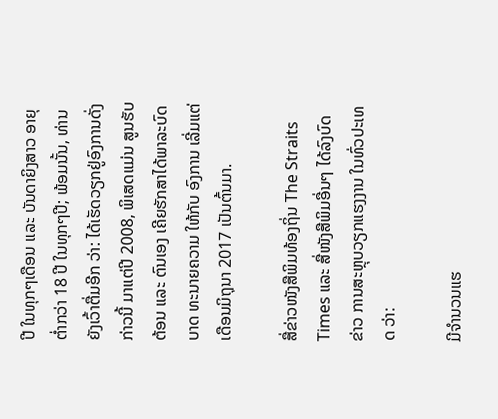ປີ ໃນທຸກໆເດືອນ ແລະ ບັນດາຍິງສາວ ອາຍຸຕ່ຳກວ່າ 18 ປີ ໃນທຸກໆປີ; ພ້ອມນັ້ນ, ທ່ານຍັງເວົ້າຕື່ມອີກ ວ່າ: ໄດ້ເຮັດວຽກຢູ່ອົງການດັ່ງກ່າວນີ້ ມາແຕ່ປີ 2008, ພິເສດແມ່ນ ສູນຮັບຕ້ອນ ແລະ ຕົນເອງ ເຄີຍຮັກສາໄດ້ພາລະບົດບາດ ທະນາຍຄວາມ ໃຫ້ກັບ ອົງການ ເລີ່ມແຕ່ເດືອນມິຖຸນາ 2017 ເປັນຕົ້ນມາ.

ສື່ຂ່າວໜັງສືພິມທ້ອງຖິ່ນ The Straits Times ແລະ ສື່ໜັງສືພິມອື່ນໆ ໄດ້ລົງບົດຂ່າວ ການສະຫຼຸບວຽກແຮງງານ ໃນທົ່ວປະເທດ ວ່າ:

ມີຈຳນວນແຮ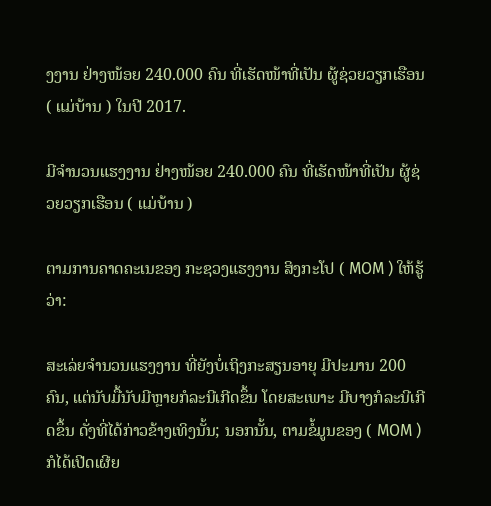ງງານ ຢ່າງໜ້ອຍ 240.000 ຄົນ ທີ່ເຮັດໜ້າທີ່ເປັນ ຜູ້ຊ່ວຍວຽກເຮືອນ ( ແມ່ບ້ານ ) ໃນປີ 2017.

ມີຈຳນວນແຮງງານ ຢ່າງໜ້ອຍ 240.000 ຄົນ ທີ່ເຮັດໜ້າທີ່ເປັນ ຜູ້ຊ່ວຍວຽກເຮືອນ ( ແມ່ບ້ານ )

ຕາມການຄາດຄະເນຂອງ ກະຊວງແຮງງານ ສິງກະໂປ ( MOM ) ໃຫ້ຮູ້ວ່າ:

ສະເລ່ຍຈຳນວນແຮງງານ ທີ່ຍັງບໍ່ເຖິງກະສຽນອາຍຸ ມີປະມານ 200 ຄົນ, ແຕ່ນັບມື້ນັບມີຫຼາຍກໍລະນີເກີດຂຶ້ນ ໂດຍສະເພາະ ມີບາງກໍລະນີເກີດຂຶ້ນ ດັ່ງທີ່ໄດ້ກ່າວຂ້າງເທິງນັ້ນ; ນອກນັ້ນ, ຕາມຂໍ້ມູນຂອງ ( MOM ) ກໍໄດ້ເປີດເຜີຍ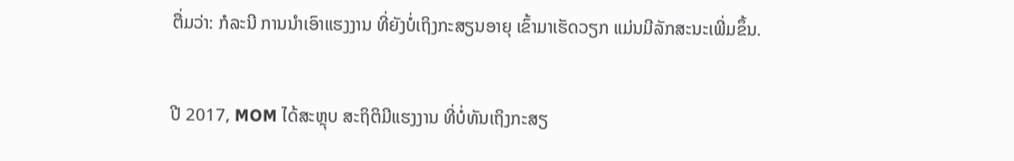ຕື່ມວ່າ: ກໍລະນີ ການນຳເອົາແຮງງານ ທີ່ຍັງບໍ່ເຖິງກະສຽນອາຍຸ ເຂົ້າມາເຮັດວຽກ ແມ່ນມີລັກສະນະເພີ່ມຂຶ້ນ.

ປີ 2017, MOM ໄດ້ສະຫຼຸບ ສະຖິຕິມີແຮງງານ ທີ່ບໍ່ທັນເຖິງກະສຽ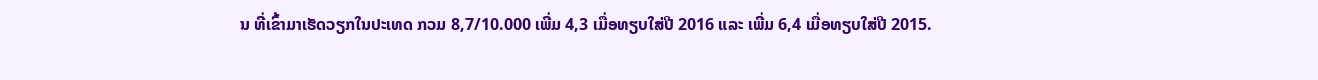ນ ທີ່ເຂົ້າມາເຮັດວຽກໃນປະເທດ ກວມ 8,7/10.000 ເພີ່ມ 4,3 ເມື່ອທຽບໃສ່ປີ 2016 ແລະ ເພີ່ມ 6,4 ເມື່ອທຽບໃສ່ປີ 2015.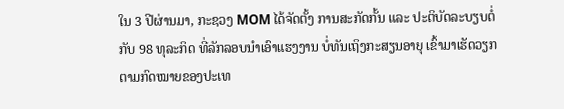ໃນ 3 ປີຜ່ານມາ, ກະຊວງ MOM ໄດ້ຈັດຕັ້ງ ການສະກັດກັ້ນ ແລະ ປະຕິບັດລະບຽບຕໍ່ກັບ 98 ທຸລະກິດ ທີ່ລັກລອບນຳເອົາແຮງງານ ບໍ່ທັນເຖິງກະສຽນອາຍຸ ເຂົ້າມາເຮັດວຽກ ຕາມກົດໝາຍຂອງປະເທ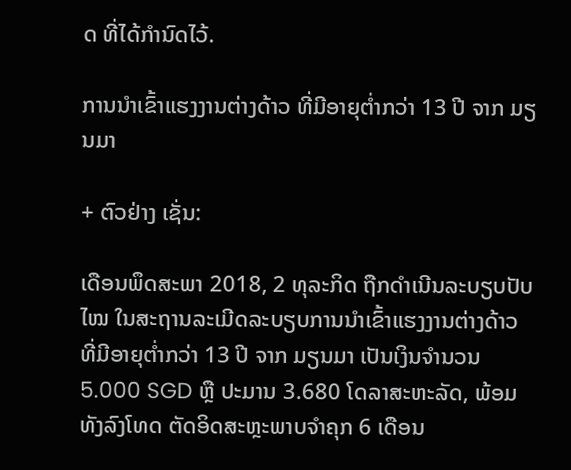ດ ທີ່ໄດ້ກຳນົດໄວ້.

ການນຳເຂົ້າແຮງງານຕ່າງດ້າວ ທີ່ມີອາຍຸຕ່ຳກວ່າ 13 ປີ ຈາກ ມຽນມາ

+ ຕົວຢ່າງ ເຊັ່ນ:

ເດືອນພຶດສະພາ 2018, 2 ທຸລະກິດ ຖືກດຳເນີນລະບຽບປັບໄໝ ໃນສະຖານລະເມີດລະບຽບການນຳເຂົ້າແຮງງານຕ່າງດ້າວ ທີ່ມີອາຍຸຕ່ຳກວ່າ 13 ປີ ຈາກ ມຽນມາ ເປັນເງິນຈຳນວນ 5.000 SGD ຫຼື ປະມານ 3.680 ໂດລາສະຫະລັດ, ພ້ອມທັງລົງໂທດ ຕັດອິດສະຫຼະພາບຈຳຄຸກ 6 ເດືອນ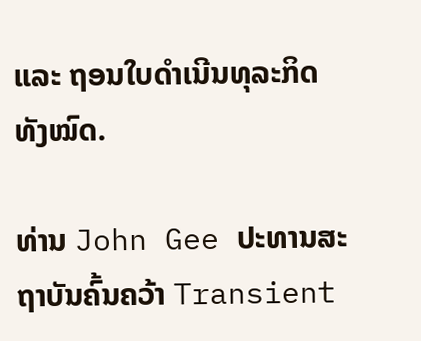ແລະ ຖອນໃບດຳເນີນທຸລະກິດ ທັງໝົດ.

ທ່ານ John Gee ປະທານສະຖາບັນຄົ້ນຄວ້າ Transient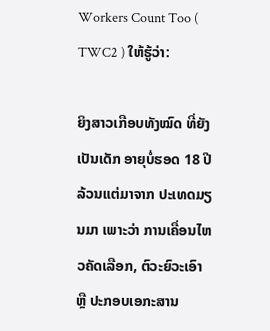Workers Count Too ( TWC2 ) ໃຫ້ຮູ້ວ່າ:

ຍິງສາວເກືອບທັງໝົດ ທີ່ຍັງເປັນເດັກ ອາຍຸບໍ່ຮອດ 18 ປີ ລ້ວນແຕ່ມາຈາກ ປະເທດມຽນມາ ເພາະວ່າ ການເຄື່ອນໄຫວຄັດເລືອກ, ຕົວະຍົວະເອົາ ຫຼື ປະກອບເອກະສານ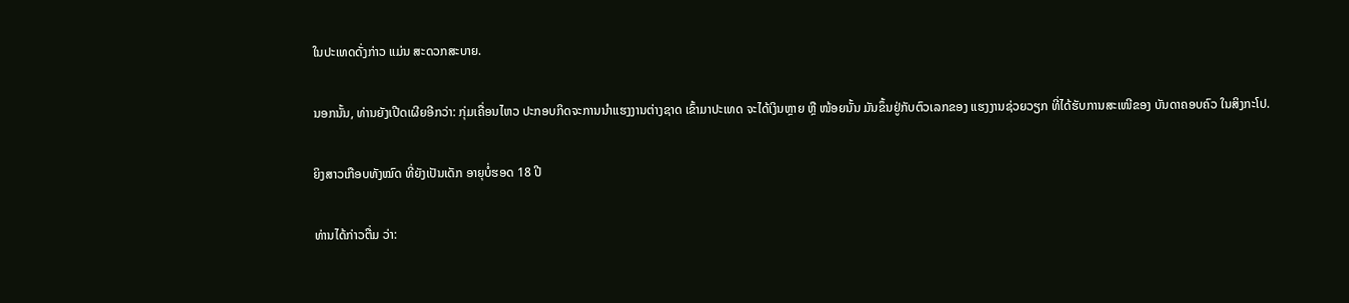ໃນປະເທດດັ່ງກ່າວ ແມ່ນ ສະດວກສະບາຍ.

ນອກນັ້ນ, ທ່ານຍັງເປີດເຜີຍອີກວ່າ: ກຸ່ມເຄື່ອນໄຫວ ປະກອບກິດຈະການນຳແຮງງານຕ່າງຊາດ ເຂົ້າມາປະເທດ ຈະໄດ້ເງິນຫຼາຍ ຫຼື ໜ້ອຍນັ້ນ ມັນຂຶ້ນຢູ່ກັບຕົວເລກຂອງ ແຮງງານຊ່ວຍວຽກ ທີ່ໄດ້ຮັບການສະເໜີຂອງ ບັນດາຄອບຄົວ ໃນສິງກະໂປ.

ຍິງສາວເກືອບທັງໝົດ ທີ່ຍັງເປັນເດັກ ອາຍຸບໍ່ຮອດ 18 ປີ

ທ່ານໄດ້ກ່າວຕື່ມ ວ່າ: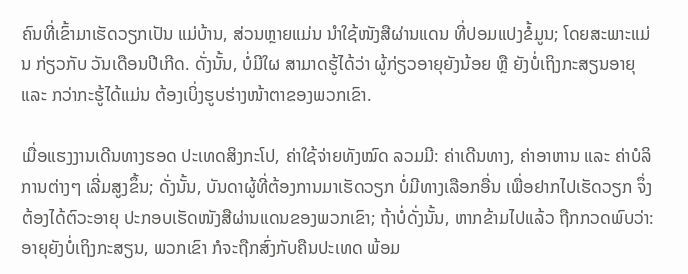ຄົນທີ່ເຂົ້າມາເຮັດວຽກເປັນ ແມ່ບ້ານ, ສ່ວນຫຼາຍແມ່ນ ນຳໃຊ້ໜັງສືຜ່ານແດນ ທີ່ປອມແປງຂໍ້ມູນ; ໂດຍສະພາະແມ່ນ ກ່ຽວກັບ ວັນເດືອນປີເກີດ. ດັ່ງນັ້ນ, ບໍ່ມີໃຜ ສາມາດຮູ້ໄດ້ວ່າ ຜູ້ກ່ຽວອາຍຸຍັງນ້ອຍ ຫຼື ຍັງບໍ່ເຖິງກະສຽນອາຍຸ ແລະ ກວ່າກະຮູ້ໄດ້ແມ່ນ ຕ້ອງເບິ່ງຮູບຮ່າງໜ້າຕາຂອງພວກເຂົາ.

ເມື່ອແຮງງານເດີນທາງຮອດ ປະເທດສິງກະໂປ, ຄ່າໃຊ້ຈ່າຍທັງໝົດ ລວມມີ: ຄ່າເດີນທາງ, ຄ່າອາຫານ ແລະ ຄ່າບໍລິການຕ່າງໆ ເລີ່ມສູງຂຶ້ນ; ດັ່ງນັ້ນ, ບັນດາຜູ້ທີ່ຕ້ອງການມາເຮັດວຽກ ບໍ່ມີທາງເລືອກອື່ນ ເພື່ອຢາກໄປເຮັດວຽກ ຈຶ່ງຕ້ອງໄດ້ຕົວະອາຍຸ ປະກອບເຮັດໜັງສືຜ່ານແດນຂອງພວກເຂົາ; ຖ້າບໍ່ດັ່ງນັ້ນ, ຫາກຂ້າມໄປແລ້ວ ຖືກກວດພົບວ່າ: ອາຍຸຍັງບໍ່ເຖິງກະສຽນ, ພວກເຂົາ ກໍຈະຖືກສົ່ງກັບຄືນປະເທດ ພ້ອມ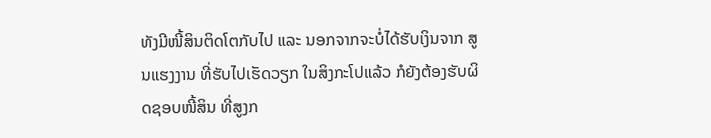ທັງມີໜີ້ສິນຕິດໂຕກັບໄປ ແລະ ນອກຈາກຈະບໍ່ໄດ້ຮັບເງິນຈາກ ສູນແຮງງານ ທີ່ຮັບໄປເຮັດວຽກ ໃນສິງກະໂປແລ້ວ ກໍຍັງຕ້ອງຮັບຜິດຊອບໜີ້ສິນ ທີ່ສູງກ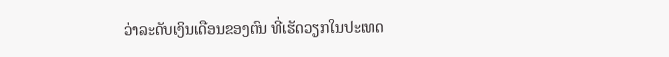ວ່າລະດັບເງິນເດືອນຂອງຕົນ ທີ່ເຮັດວຽກໃນປະເທດ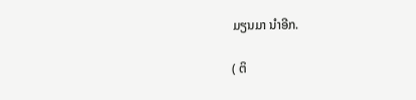ມຽນມາ ນຳອີກ.

( ຕິ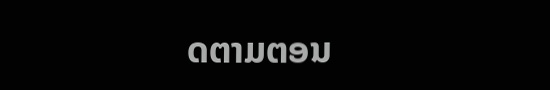ດຕາມຕອນ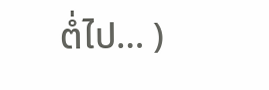ຕໍ່ໄປ… )